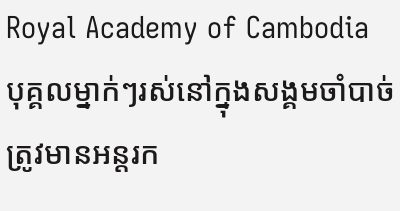Royal Academy of Cambodia
បុគ្គលម្នាក់ៗរស់នៅក្នុងសង្គមចាំបាច់ត្រូវមានអន្តរក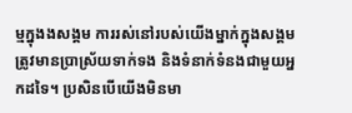ម្មក្នុងងសង្គម ការរស់នៅរបស់យើងម្នាក់ក្នុងសង្គមត្រូវមានប្រាស្រ័យទាក់ទង និងទំនាក់ទំនងជាមួយអ្នកដទៃ។ ប្រសិនបើយើងមិនមា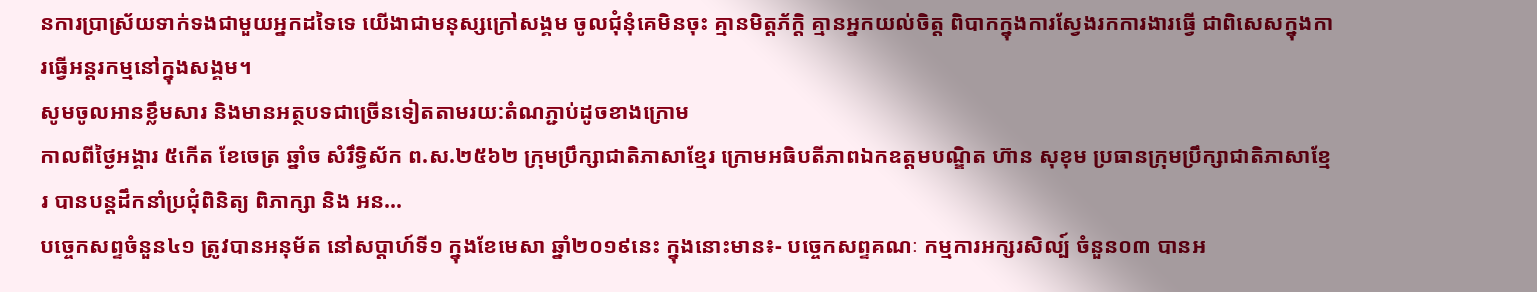នការប្រាស្រ័យទាក់ទងជាមួយអ្នកដទៃទេ យើងាជាមនុស្សក្រៅសង្គម ចូលជុំនុំគេមិនចុះ គ្មានមិត្តភ័ក្តិ គ្មានអ្នកយល់ចិត្ត ពិបាកក្នុងការស្វែងរកការងារធ្វើ ជាពិសេសក្នុងការធ្វើអន្តរកម្មនៅក្នុងសង្គម។
សូមចូលអានខ្លឹមសារ និងមានអត្ថបទជាច្រើនទៀតតាមរយ:តំណភ្ជាប់ដូចខាងក្រោម
កាលពីថ្ងៃអង្គារ ៥កេីត ខែចេត្រ ឆ្នាំច សំរឹទ្ធិស័ក ព.ស.២៥៦២ ក្រុមប្រឹក្សាជាតិភាសាខ្មែរ ក្រោមអធិបតីភាពឯកឧត្តមបណ្ឌិត ហ៊ាន សុខុម ប្រធានក្រុមប្រឹក្សាជាតិភាសាខ្មែរ បានបន្តដឹកនាំប្រជុំពិនិត្យ ពិភាក្សា និង អន...
បច្ចេកសព្ទចំនួន៤១ ត្រូវបានអនុម័ត នៅសប្តាហ៍ទី១ ក្នុងខែមេសា ឆ្នាំ២០១៩នេះ ក្នុងនោះមាន៖- បច្ចេកសព្ទគណៈ កម្មការអក្សរសិល្ប៍ ចំនួន០៣ បានអ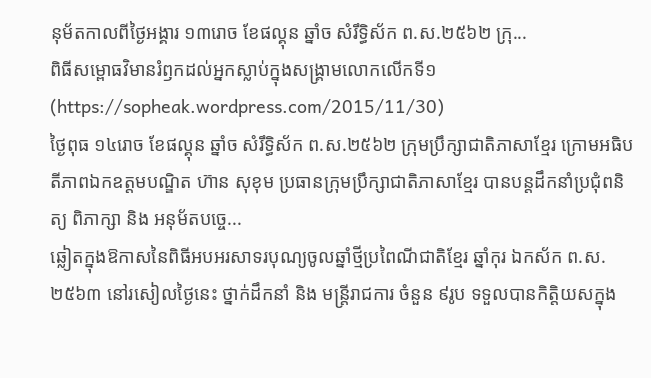នុម័តកាលពីថ្ងៃអង្គារ ១៣រោច ខែផល្គុន ឆ្នាំច សំរឹទ្ធិស័ក ព.ស.២៥៦២ ក្រុ...
ពិធីសម្ពោធវិមានរំឭកដល់អ្នកស្លាប់ក្នុងសង្គ្រាមលោកលើកទី១ (https://sopheak.wordpress.com/2015/11/30)
ថ្ងៃពុធ ១៤រោច ខែផល្គុន ឆ្នាំច សំរឹទ្ធិស័ក ព.ស.២៥៦២ ក្រុមប្រឹក្សាជាតិភាសាខ្មែរ ក្រោមអធិបតីភាពឯកឧត្តមបណ្ឌិត ហ៊ាន សុខុម ប្រធានក្រុមប្រឹក្សាជាតិភាសាខ្មែរ បានបន្តដឹកនាំប្រជុំពនិត្យ ពិភាក្សា និង អនុម័តបច្ចេ...
ឆ្លៀតក្នុងឱកាសនៃពិធីអបអរសាទរបុណ្យចូលឆ្នាំថ្មីប្រពៃណីជាតិខ្មែរ ឆ្នាំកុរ ឯកស័ក ព.ស. ២៥៦៣ នៅរសៀលថ្ងៃនេះ ថ្នាក់ដឹកនាំ និង មន្ត្រីរាជការ ចំនួន ៩រូប ទទួលបានកិត្តិយសក្នុង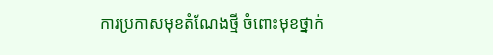ការប្រកាសមុខតំណែងថ្មី ចំពោះមុខថ្នាក់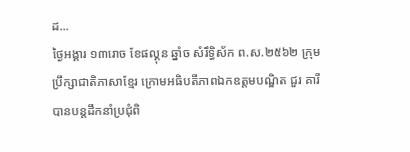ដ...
ថ្ងៃអង្គារ ១៣រោច ខែផល្គុន ឆ្នាំច សំរឹទ្ធិស័ក ព.ស.២៥៦២ ក្រុមប្រឹក្សាជាតិភាសាខ្មែរ ក្រោមអធិបតីភាពឯកឧត្តមបណ្ឌិត ជួរ គារី បានបន្តដឹកនាំប្រជុំពិ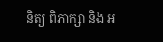និត្យ ពិភាក្សា និង អ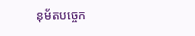នុម័តបច្ចេក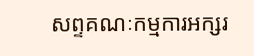សព្ទគណៈកម្មការអក្សរ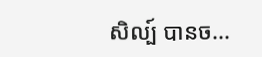សិល្ប៍ បានច...